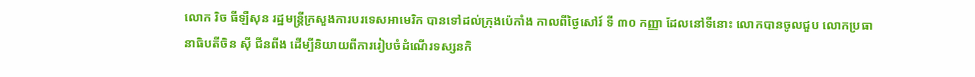លោក រិច ធីឡឺសុន រដ្ឋមន្ត្រីក្រសួងការបរទេសអាមេរិក បានទៅដល់ក្រុងប៉េកាំង កាលពីថ្ងៃសៅរ៍ ទី ៣០ កញ្ញា ដែលនៅទីនោះ លោកបានចូលជួប លោកប្រធានាធិបតីចិន ស៊ី ជីនពីង ដើម្បីនិយាយពីការរៀបចំដំណើរទស្សនកិ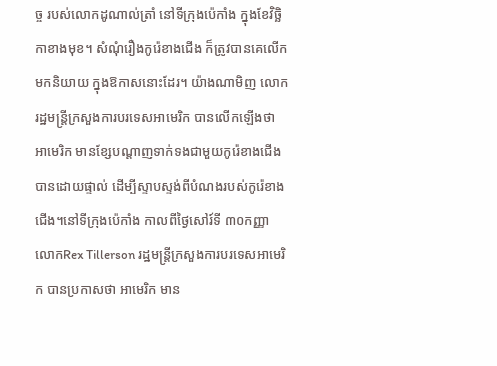ច្ច របស់លោកដូណាល់ត្រាំ នៅទីក្រុងប៉េកាំង ក្នុងខែវិច្ឆិកាខាងមុខ។ សំណុំរឿងកូរ៉េខាងជើង ក៏ត្រូវបានគេលើកមកនិយាយ ក្នុងឱកាសនោះដែរ។ យ៉ាងណាមិញ លោករដ្ឋមន្ត្រីក្រសួងការបរទេសអាមេរិក បានលើកឡើងថា អាមេរិក មានខ្សែបណ្តាញទាក់ទងជាមួយកូរ៉េខាងជើង បានដោយផ្ទាល់ ដើម្បីស្ទាបស្ទង់ពីបំណងរបស់កូរ៉េខាងជើង។នៅទីក្រុងប៉េកាំង កាលពីថ្ងៃសៅរ៍ទី ៣០កញ្ញា លោកRex Tillerson រដ្ឋមន្ត្រីក្រសួងការបរទេសអាមេរិក បានប្រកាសថា អាមេរិក មាន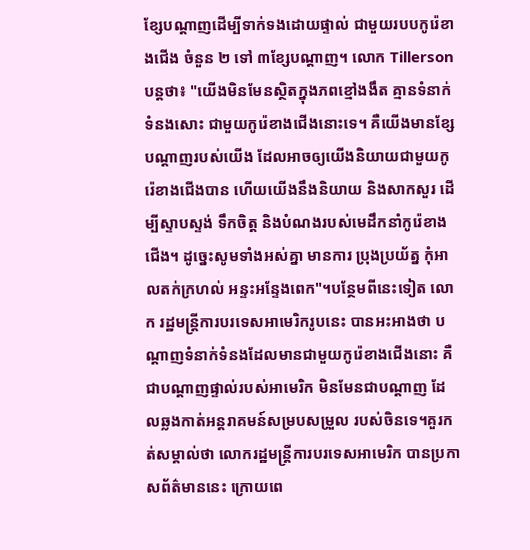ខ្សែបណ្តាញដើម្បីទាក់ទងដោយផ្ទាល់ ជាមួយរបបកូរ៉េខាងជើង ចំនួន ២ ទៅ ៣ខ្សែបណ្តាញ។ លោក Tillerson បន្តថា៖ "យើងមិនមែនស្ថិតក្នុងភពខ្មៅងងឹត គ្មានទំនាក់ទំនងសោះ ជាមួយកូរ៉េខាងជើងនោះទេ។ គឺយើងមានខ្សែបណ្តាញរបស់យើង ដែលអាចឲ្យយើងនិយាយជាមួយកូរ៉េខាងជើងបាន ហើយយើងនឹងនិយាយ និងសាកសួរ ដើម្បីស្ទាបស្ទង់ ទឹកចិត្ត និងបំណងរបស់មេដឹកនាំកូរ៉េខាងជើង។ ដូច្នេះសូមទាំងអស់គ្នា មានការ ប្រុងប្រយ័ត្ន កុំអាលតក់ក្រហល់ អន្ទះអន្ទែងពេក"។បន្ថែមពីនេះទៀត លោក រដ្ឋមន្ត្រីការបរទេសអាមេរិករូបនេះ បានអះអាងថា បណ្តាញទំនាក់ទំនងដែលមានជាមួយកូរ៉េខាងជើងនោះ គឺជាបណ្តាញផ្ទាល់របស់អាមេរិក មិនមែនជាបណ្តាញ ដែលឆ្លងកាត់អន្តរាគមន៍សម្របសម្រួល របស់ចិនទេ។គួរកត់សម្គាល់ថា លោករដ្ឋមន្ត្រីការបរទេសអាមេរិក បានប្រកាសព័ត៌មាននេះ ក្រោយពេ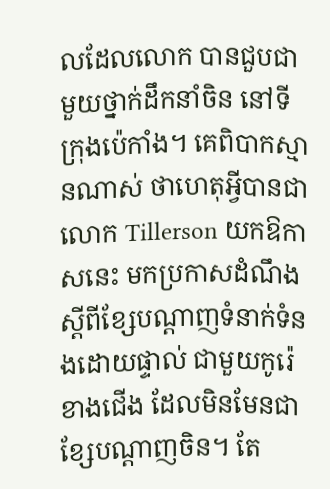លដែលលោក បានជួបជាមួយថ្នាក់ដឹកនាំចិន នៅទីក្រុងប៉េកាំង។ គេពិបាកស្មានណាស់ ថាហេតុអ្វីបានជាលោក Tillerson យកឱកាសនេះ មកប្រកាសដំណឹងស្តីពីខ្សែបណ្តាញទំនាក់ទំនងដោយផ្ទាល់ ជាមួយកូរ៉េខាងជើង ដែលមិនមែនជាខ្សែបណ្តាញចិន។ តែ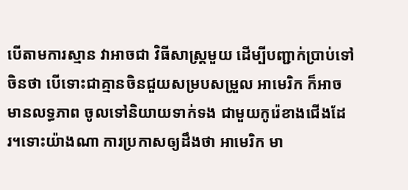បើតាមការស្មាន វាអាចជា វិធីសាស្ត្រមួយ ដើម្បីបញ្ជាក់ប្រាប់ទៅចិនថា បើទោះជាគ្មានចិនជួយសម្របសម្រួល អាមេរិក ក៏អាចមានលទ្ធភាព ចូលទៅនិយាយទាក់ទង ជាមួយកូរ៉េខាងជើងដែរ។ទោះយ៉ាងណា ការប្រកាសឲ្យដឹងថា អាមេរិក មា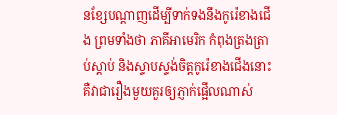នខ្សែបណ្តាញដើម្បីទាក់ទងនឹងកូរ៉េខាងជើង ព្រមទាំងថា ភាគីអាមេរិក កំពុងត្រងត្រាប់ស្តាប់ និងស្ទាបស្ទង់ចិត្តកូរ៉េខាងជើងនោះ គឺវាជារឿងមួយគួរឲ្យភ្ញាក់ផ្អើលណាស់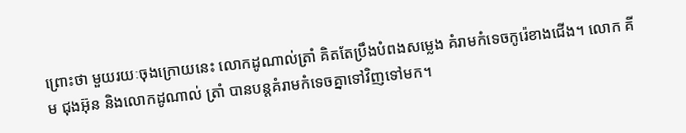ព្រោះថា មួយរយៈចុងក្រោយនេះ លោកដូណាល់ត្រាំ គិតតែប្រឹងបំពងសម្លេង គំរាមកំទេចកូរ៉េខាងជើង។ លោក គីម ជុងអ៊ុន និងលោកដូណាល់ ត្រាំ បានបន្តគំរាមកំទេចគ្នាទៅវិញទៅមក។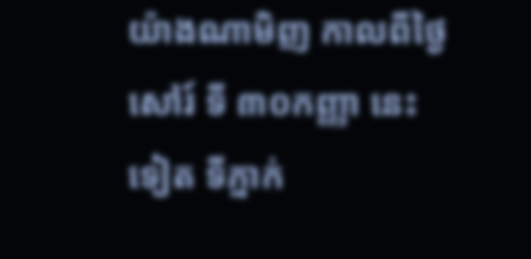យ៉ាងណាមិញ កាលពីថ្ងៃសៅរ៍ ទី ៣០កញ្ញា នេះទៀត ទីភ្នាក់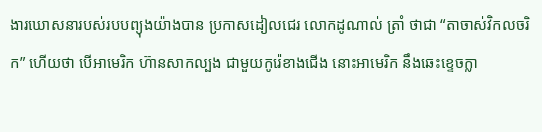ងារឃោសនារបស់របបព្យុងយ៉ាងបាន ប្រកាសដៀលជេរ លោកដូណាល់ ត្រាំ ថាជា “តាចាស់វិកលចរិក” ហើយថា បើអាមេរិក ហ៊ានសាកល្បង ជាមួយកូរ៉េខាងជើង នោះអាមេរិក នឹងឆេះខ្ទេចក្លា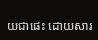យជាផេះ ដោយសារ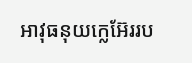អាវុធនុយក្លេអ៊ែររប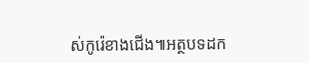ស់កូរ៉េខាងជើង៕អត្ថបទដក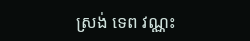ស្រង់ ទេព វណ្ណះ